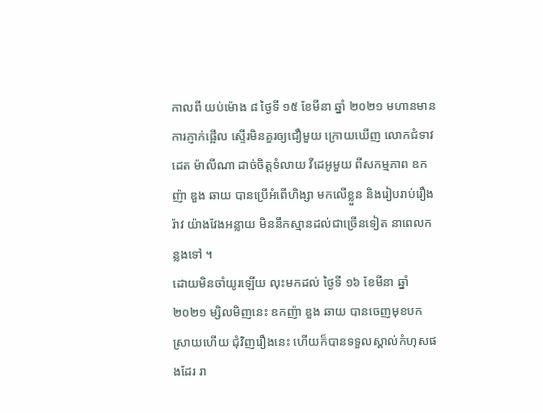កាលពី យប់ម៉ោង ៨ ថ្ងៃទី ១៥ ខែមីនា ឆ្នាំ ២០២១ មហានមានការភ្ញាក់ផ្អើល ស្ទើរមិនគួរឲ្យជឿមួយ ក្រោយឃើញ លោកជំទាវ ដេត ម៉ាលីណា ដាច់ចិត្តទំលាយ វីដេអូមួយ ពីសកម្មភាព ឧកញ៉ា ឌួង ឆាយ បានប្រើអំពើហិង្សា មកលើខ្លួន និងរៀបរាប់រឿងរ៉ាវ យ៉ាងវែងអន្លាយ មិននឹកស្មានដល់ជាច្រើនទៀត នាពេលកន្លងទៅ ។
ដោយមិនចាំយូរឡើយ លុះមកដល់ ថ្ងៃទី ១៦ ខែមីនា ឆ្នាំ ២០២១ ម្សិលមិញនេះ ឧកញ៉ា ឌួង ឆាយ បានចេញមុខបកស្រាយហើយ ជុំវិញរឿងនេះ ហើយក៏បានទទួលស្គាល់កំហុសផងដែរ រា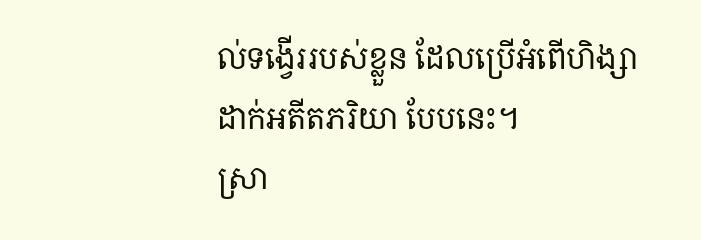ល់ទង្វើររបស់ខ្លួន ដែលប្រើអំពើហិង្សា ដាក់អតីតភរិយា បែបនេះ។
ស្រា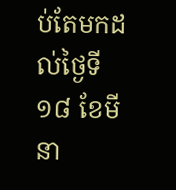ប់តែមកដល់ថ្ងៃទី ១៨ ខែមីនា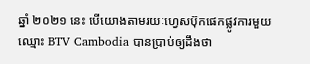ឆ្នាំ ២០២១ នេះ បើយោងតាមរយៈហ្វេសប៊ុកផេកផ្លូវការមួយ ឈ្មោះ BTV Cambodia បានប្រាប់ឲ្យដឹងថា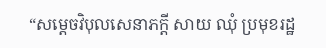“សម្តេចវិបុលសេនាភក្តី សាយ ឈុំ ប្រមុខរដ្ឋ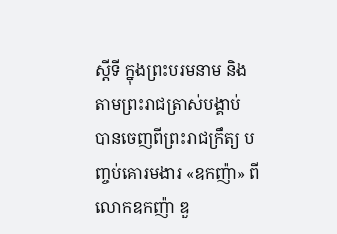ស្តីទី ក្នុងព្រះបរមនាម និងតាមព្រះរាជត្រាស់បង្គាប់ បានចេញពីព្រះរាជក្រឹត្យ បញ្ចប់គោរមងារ «ឧកញ៉ា» ពីលោកឧកញ៉ា ឌួ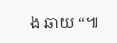ង ឆាយ “៕